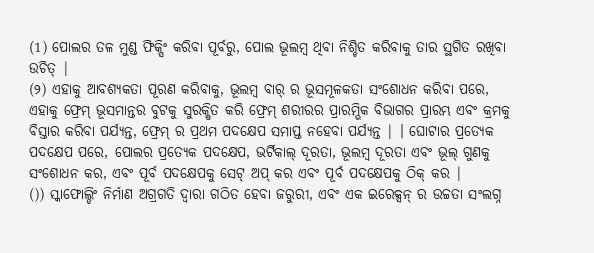(1) ପୋଲର ତଳ ମୁଣ୍ଡ ଫିକ୍ସିଂ କରିବା ପୂର୍ବରୁ, ପୋଲ ଭୂଲମ୍ବ ଥିବା ନିଶ୍ଚିତ କରିବାକୁ ତାର ସ୍ଥଗିତ ରଖିବା ଉଚିତ୍ |
(୨) ଏହାକୁ ଆବଶ୍ୟକତା ପୂରଣ କରିବାକୁ, ଭୂଲମ୍ବ ବାର୍ ର ଭୂସମୂଳକତା ସଂଶୋଧନ କରିବା ପରେ, ଏହାକୁ ଫ୍ରେମ୍ ଭୂସମାନ୍ତର ବୁଟକୁ ସୁରକ୍ଷିତ କରି ଫ୍ରେମ୍ ଶରୀରର ପ୍ରାରମ୍ଭିକ ବିଭାଗର ପ୍ରାରମ୍ଭ ଏବଂ କ୍ରମକୁ ବିସ୍ତାର କରିବା ପର୍ଯ୍ୟନ୍ତ, ଫ୍ରେମ୍ ର ପ୍ରଥମ ପଦକ୍ଷେପ ସମାପ୍ତ ନହେବା ପର୍ଯ୍ୟନ୍ତ | । ଘୋଟାର ପ୍ରତ୍ୟେକ ପଦକ୍ଷେପ ପରେ, ପୋଲର ପ୍ରତ୍ୟେକ ପଦକ୍ଷେପ, ଭର୍ଟିକାଲ୍ ଦୂରତା, ଭୂଲମ୍ବ ଦୂରତା ଏବଂ ଭୂଲ୍ ଗୁଣକୁ ସଂଶୋଧନ କର, ଏବଂ ପୂର୍ବ ପଦକ୍ଷେପକୁ ସେଟ୍ ଅପ୍ କର ଏବଂ ପୂର୍ବ ପଦକ୍ଷେପକୁ ଠିକ୍ କର |
()) ସ୍କାଫୋଲ୍ଡିଂ ନିର୍ମାଣ ଅଗ୍ରଗତି ଦ୍ୱାରା ଗଠିତ ହେବା ଜରୁରୀ, ଏବଂ ଏକ ଇରେକ୍ସନ୍ ର ଉଚ୍ଚତା ସଂଲଗ୍ନ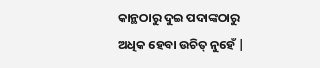କାନ୍ଥଠାରୁ ଦୁଇ ପଦାଙ୍କଠାରୁ ଅଧିକ ହେବା ଉଚିତ୍ ନୁହେଁ |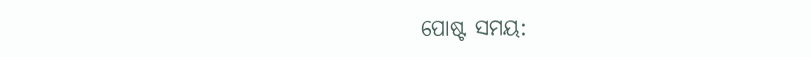ପୋଷ୍ଟ ସମୟ: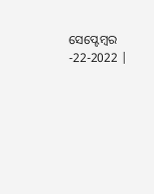ସେପ୍ଟେମ୍ବର -22-2022 |